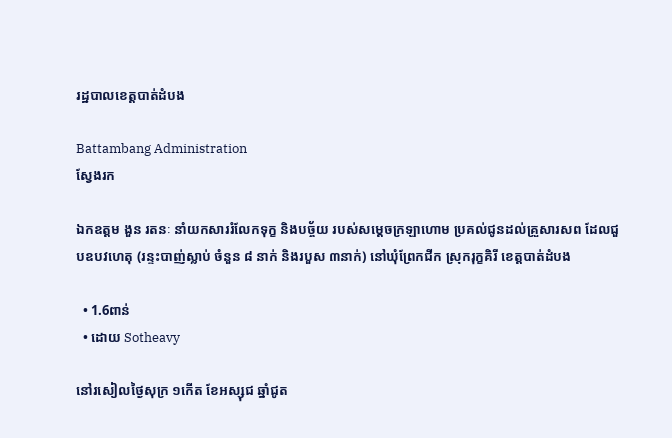រដ្ឋបាលខេត្តបាត់ដំបង

Battambang Administration
ស្វែងរក

ឯកឧត្តម ងួន រតនៈ នាំយកសាររំលែកទុក្ខ និងបច្ច័យ របស់សម្តេចក្រឡាហោម ប្រគល់ជូនដល់គ្រួសារសព ដែលជួបឧបវហេតុ (រន្ទះបាញ់ស្លាប់ ចំនួន ៨ នាក់ និងរបួស ៣នាក់) នៅឃុំព្រែកជីក ស្រុករុក្ខគិរី ខេត្តបាត់ដំបង

  • 1.6ពាន់
  • ដោយ Sotheavy

នៅរសៀលថ្ងៃសុក្រ ១កើត ខែអស្សុជ ឆ្នាំជូត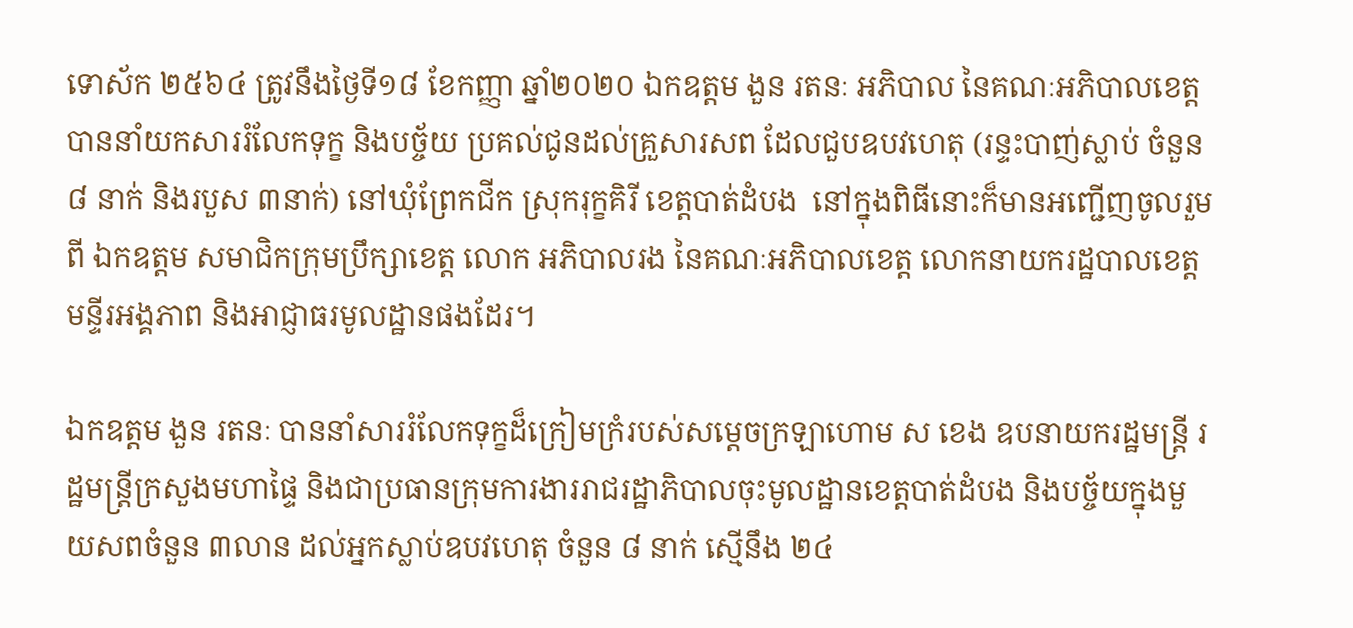ទោស័ក ២៥៦៤ ត្រូវនឹងថ្ងៃទី១៨ ខែកញ្ញា ឆ្នាំ២០២០ ឯកឧត្តម ងួន រតនៈ អភិបាល នៃគណៈអភិបាលខេត្ត បាននាំយកសាររំលែកទុក្ខ និងបច្ច័យ ប្រគល់ជូនដល់គ្រួសារសព ដែលជួបឧបវហេតុ (រន្ទះបាញ់ស្លាប់ ចំនួន ៨ នាក់ និងរបួស ៣នាក់) នៅឃុំព្រែកជីក ស្រុករុក្ខគិរី ខេត្តបាត់ដំបង  នៅក្នុងពិធីនោះក៏មានអញ្ជើញចូលរួមពី ឯកឧត្តម សមាជិកក្រុមប្រឹក្សាខេត្ត លោក អភិបាលរង នៃគណៈអភិបាលខេត្ត លោកនាយករដ្ឋបាលខេត្ត មន្ទីរអង្គភាព និងអាជ្ញាធរមូលដ្ឋានផងដែរ។

ឯកឧត្តម ងួន រតនៈ បាននាំសាររំលែកទុក្ខដ៏ក្រៀមក្រំរបស់សម្តេចក្រឡាហោម ស ខេង ឧបនាយករដ្ឋមន្ត្រី រដ្ឋមន្ត្រីក្រសួងមហាផ្ទៃ និងជាប្រធានក្រុមការងាររាជរដ្ឋាភិបាលចុះមូលដ្ឋានខេត្តបាត់ដំបង និងបច្ច័យក្នុងមួយសពចំនួន ៣លាន ដល់អ្នកស្លាប់ឧបវហេតុ ចំនួន ៨ នាក់ ស្មើនឹង ២៤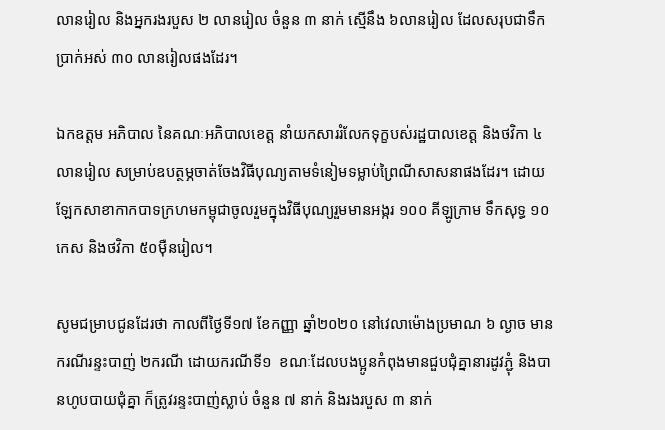លានរៀល និងអ្នករងរបួស ២ លានរៀល ចំនួន ៣ នាក់ ស្មើនឹង ៦លានរៀល ដែលសរុបជាទឹកប្រាក់អស់ ៣០ លានរៀលផងដែរ។

ឯកឧត្តម អភិបាល នៃគណៈអភិបាលខេត្ត នាំយកសាររំលែកទុក្ខបស់រដ្ឋបាលខេត្ត និងថវិកា ៤លានរៀល សម្រាប់ឧបត្ថម្ភចាត់ចែងវិធីបុណ្យតាមទំនៀមទម្លាប់ព្រៃណីសាសនាផងដែរ។ ដោយឡែកសាខាកាកបាទក្រហមកម្ពុជាចូលរួមក្នុងវិធីបុណ្យរួមមានអង្ករ ១០០ គីឡូក្រាម ទឹកសុទ្ធ ១០កេស និងថវិកា ៥០ម៉ឺនរៀល។

សូមជម្រាបជូនដែរថា កាលពីថ្ងៃទី១៧ ខែកញ្ញា ឆ្នាំ២០២០ នៅវេលាម៉ោងប្រមាណ ៦ ល្ងាច មានករណីរន្ទះបាញ់ ២ករណី ដោយករណីទី១  ខណៈដែលបងប្អូនកំពុងមានជួបជុំគ្នានារដូវភ្ជុំ និងបានហូបបាយជុំគ្នា ក៏ត្រូវរន្ទះបាញ់ស្លាប់ ចំនួន ៧ នាក់ និងរងរបួស ៣ នាក់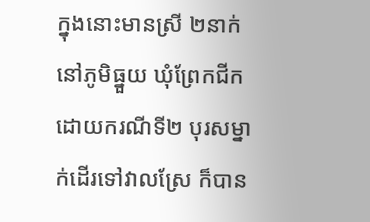ក្នុងនោះមានស្រី ២នាក់ នៅភូមិធ្នួយ ឃុំព្រែកជីក ដោយករណីទី២ បុរសម្នាក់ដើរទៅវាលស្រែ ក៏បាន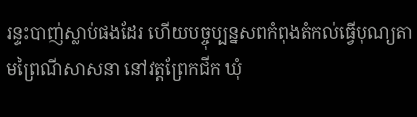រន្ទះបាញ់ស្លាប់ផងដែរ ហើយបច្ចុប្បន្នសពកំពុងតំកល់ធ្វើបុណ្យតាមព្រៃណីសាសនា នៅវត្តព្រែកជីក ឃុំ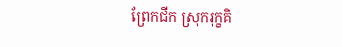ព្រែកជីក ស្រុករុក្ខគិ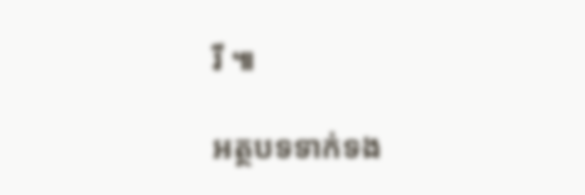រី ៕

អត្ថបទទាក់ទង